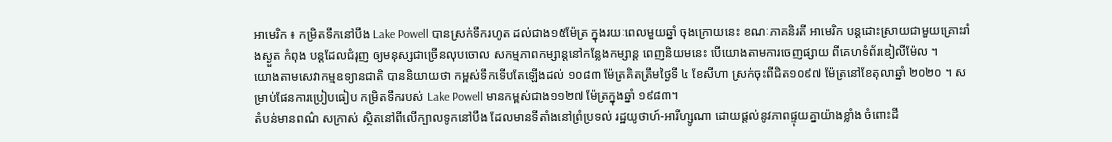អាមេរិក ៖ កម្រិតទឹកនៅបឹង Lake Powell បានស្រក់ទឹករហូត ដល់ជាង១៥ម៉ែត្រ ក្នុងរយៈពេលមួយឆ្នាំ ចុងក្រោយនេះ ខណៈភាគនិរតី អាមេរិក បន្តដោះស្រាយជាមួយគ្រោះរាំងស្ងួត កំពុង បន្តដែលជំរុញ ឲ្យមនុស្សជាច្រើនលុបចោល សកម្មភាពកម្សាន្តនៅកន្លែងកម្សាន្ត ពេញនិយមនេះ បើយោងតាមការចេញផ្សាយ ពីគេហទំព័រឌៀលីម៉ែល ។
យោងតាមសេវាកម្មឧទ្យានជាតិ បាននិយាយថា កម្ពស់ទឹកទើបតែឡើងដល់ ១០៨៣ ម៉ែត្រគិតត្រឹមថ្ងៃទី ៤ ខែសីហា ស្រក់ចុះពីជិត១០៩៧ ម៉ែត្រនៅខែតុលាឆ្នាំ ២០២០ ។ សម្រាប់ផែនការប្រៀបធៀប កម្រិតទឹករបស់ Lake Powell មានកម្ពស់ជាង១១២៧ ម៉ែត្រក្នុងឆ្នាំ ១៩៨៣។
តំបន់មានពណ៌ សក្រាស់ ស្ថិតនៅពីលើក្បាលទូកនៅបឹង ដែលមានទីតាំងនៅព្រំប្រទល់ រដ្ឋយូថាហ៍-អារីហ្សូណា ដោយផ្តល់នូវភាពផ្ទុយគ្នាយ៉ាងខ្លាំង ចំពោះដី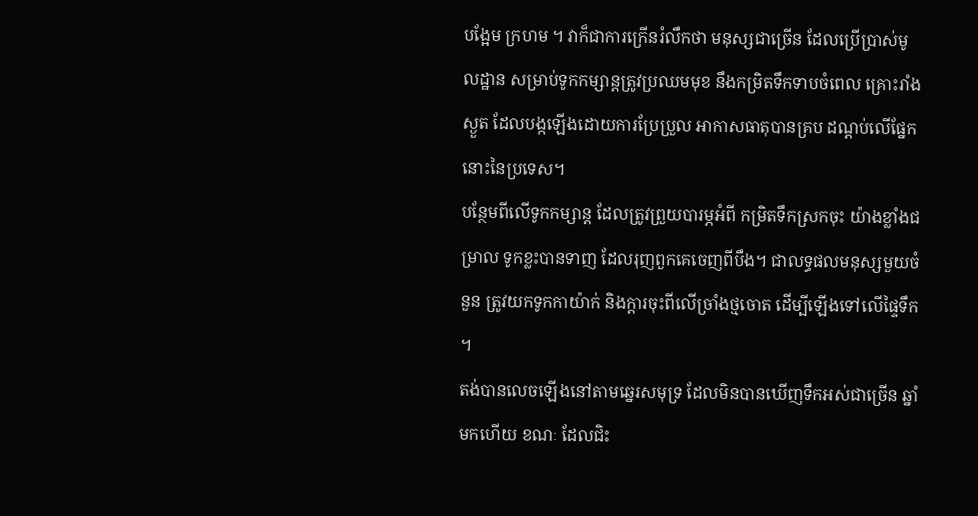បង្អែម ក្រហម ។ វាក៏ជាការក្រើនរំលឹកថា មនុស្សជាច្រើន ដែលប្រើប្រាស់មូលដ្ឋាន សម្រាប់ទូកកម្សាន្តត្រូវប្រឈមមុខ នឹងកម្រិតទឹកទាបចំពេល គ្រោះរាំងស្ងួត ដែលបង្កឡើងដោយការប្រែប្រួល អាកាសធាតុបានគ្រប ដណ្តប់លើផ្នែក នោះនៃប្រទេស។
បន្ថែមពីលើទូកកម្សាន្ត ដែលត្រូវព្រួយបារម្ភអំពី កម្រិតទឹកស្រកចុះ យ៉ាងខ្លាំងជម្រាល ទូកខ្លះបានទាញ ដែលរុញពួកគេចេញពីបឹង។ ជាលទ្ធផលមនុស្សមួយចំនួន ត្រូវយកទូកកាយ៉ាក់ និងក្តារចុះពីលើច្រាំងថ្មចោត ដើម្បីឡើងទៅលើផ្ទៃទឹក ។
តង់បានលេចឡើងនៅតាមឆ្នេរសមុទ្រ ដែលមិនបានឃើញទឹកអស់ជាច្រើន ឆ្នាំមកហើយ ខណៈ ដែលជិះ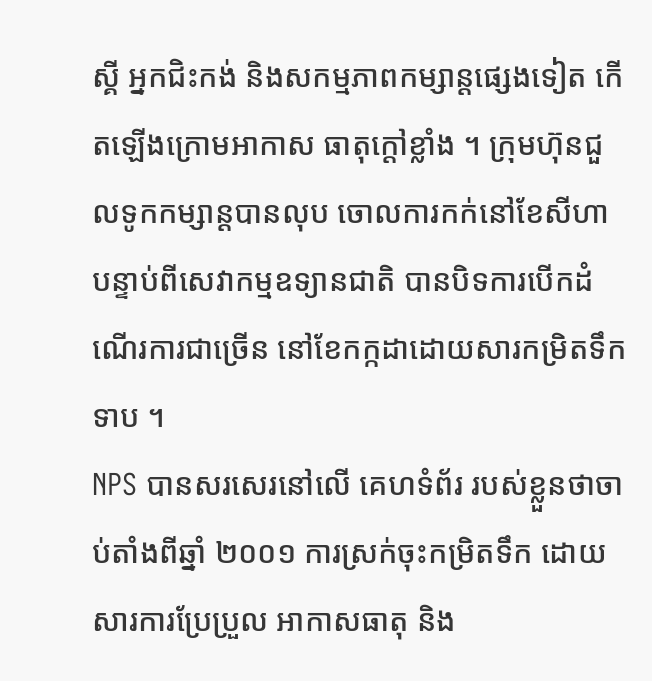ស្គី អ្នកជិះកង់ និងសកម្មភាពកម្សាន្តផ្សេងទៀត កើតឡើងក្រោមអាកាស ធាតុក្តៅខ្លាំង ។ ក្រុមហ៊ុនជួលទូកកម្សាន្តបានលុប ចោលការកក់នៅខែសីហា បន្ទាប់ពីសេវាកម្មឧទ្យានជាតិ បានបិទការបើកដំណើរការជាច្រើន នៅខែកក្កដាដោយសារកម្រិតទឹកទាប ។
NPS បានសរសេរនៅលើ គេហទំព័រ របស់ខ្លួនថាចាប់តាំងពីឆ្នាំ ២០០១ ការស្រក់ចុះកម្រិតទឹក ដោយសារការប្រែប្រួល អាកាសធាតុ និង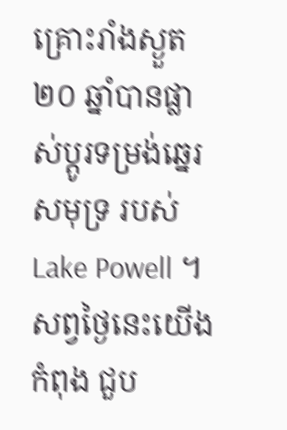គ្រោះរាំងស្ងួត ២០ ឆ្នាំបានផ្លាស់ប្តូរទម្រង់ឆ្នេរ សមុទ្រ របស់ Lake Powell ។ សព្វថ្ងៃនេះយើងកំពុង ជួប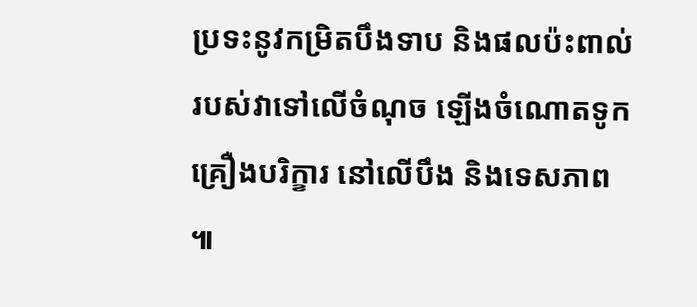ប្រទះនូវកម្រិតបឹងទាប និងផលប៉ះពាល់របស់វាទៅលើចំណុច ឡើងចំណោតទូកគ្រឿងបរិក្ខារ នៅលើបឹង និងទេសភាព ៕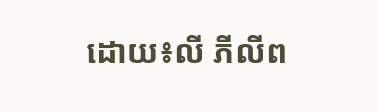ដោយ៖លី ភីលីព